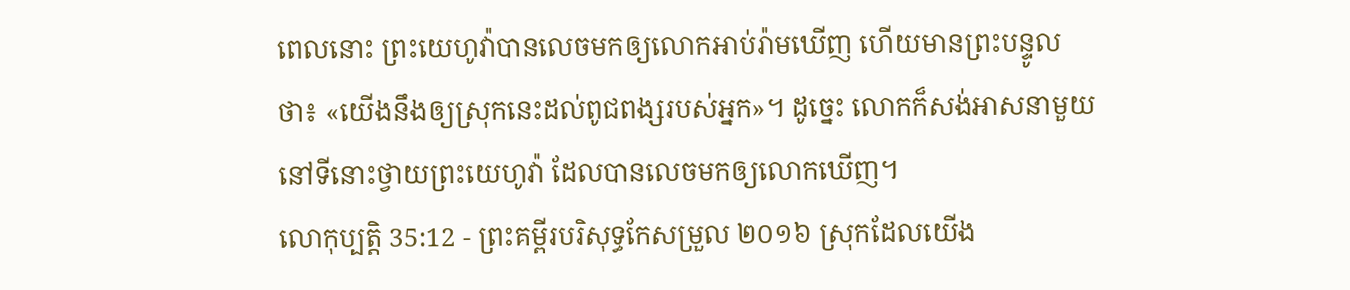ពេលនោះ ព្រះយេហូវ៉ាបានលេចមកឲ្យលោកអាប់រ៉ាមឃើញ ហើយមានព្រះបន្ទូលថា៖ «យើងនឹងឲ្យស្រុកនេះដល់ពូជពង្សរបស់អ្នក»។ ដូច្នេះ លោកក៏សង់អាសនាមួយនៅទីនោះថ្វាយព្រះយេហូវ៉ា ដែលបានលេចមកឲ្យលោកឃើញ។
លោកុប្បត្តិ 35:12 - ព្រះគម្ពីរបរិសុទ្ធកែសម្រួល ២០១៦ ស្រុកដែលយើង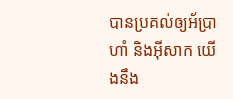បានប្រគល់ឲ្យអ័ប្រាហាំ និងអ៊ីសាក យើងនឹង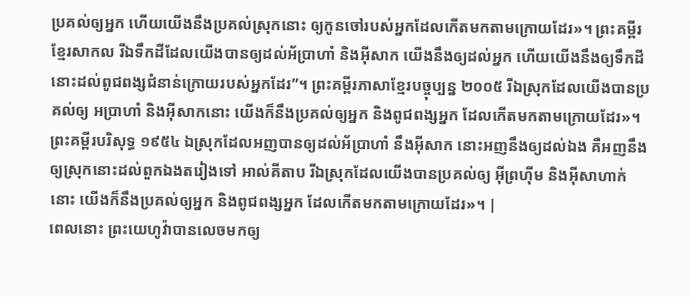ប្រគល់ឲ្យអ្នក ហើយយើងនឹងប្រគល់ស្រុកនោះ ឲ្យកូនចៅរបស់អ្នកដែលកើតមកតាមក្រោយដែរ»។ ព្រះគម្ពីរខ្មែរសាកល រីឯទឹកដីដែលយើងបានឲ្យដល់អ័ប្រាហាំ និងអ៊ីសាក យើងនឹងឲ្យដល់អ្នក ហើយយើងនឹងឲ្យទឹកដីនោះដល់ពូជពង្សជំនាន់ក្រោយរបស់អ្នកដែរ”។ ព្រះគម្ពីរភាសាខ្មែរបច្ចុប្បន្ន ២០០៥ រីឯស្រុកដែលយើងបានប្រគល់ឲ្យ អប្រាហាំ និងអ៊ីសាកនោះ យើងក៏នឹងប្រគល់ឲ្យអ្នក និងពូជពង្សអ្នក ដែលកើតមកតាមក្រោយដែរ»។ ព្រះគម្ពីរបរិសុទ្ធ ១៩៥៤ ឯស្រុកដែលអញបានឲ្យដល់អ័ប្រាហាំ នឹងអ៊ីសាក នោះអញនឹងឲ្យដល់ឯង គឺអញនឹងឲ្យស្រុកនោះដល់ពួកឯងតរៀងទៅ អាល់គីតាប រីឯស្រុកដែលយើងបានប្រគល់ឲ្យ អ៊ីព្រហ៊ីម និងអ៊ីសាហាក់នោះ យើងក៏នឹងប្រគល់ឲ្យអ្នក និងពូជពង្សអ្នក ដែលកើតមកតាមក្រោយដែរ»។ |
ពេលនោះ ព្រះយេហូវ៉ាបានលេចមកឲ្យ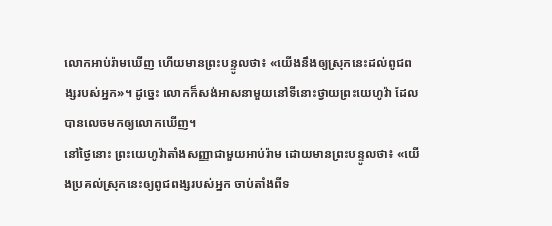លោកអាប់រ៉ាមឃើញ ហើយមានព្រះបន្ទូលថា៖ «យើងនឹងឲ្យស្រុកនេះដល់ពូជពង្សរបស់អ្នក»។ ដូច្នេះ លោកក៏សង់អាសនាមួយនៅទីនោះថ្វាយព្រះយេហូវ៉ា ដែលបានលេចមកឲ្យលោកឃើញ។
នៅថ្ងៃនោះ ព្រះយេហូវ៉ាតាំងសញ្ញាជាមួយអាប់រ៉ាម ដោយមានព្រះបន្ទូលថា៖ «យើងប្រគល់ស្រុកនេះឲ្យពូជពង្សរបស់អ្នក ចាប់តាំងពីទ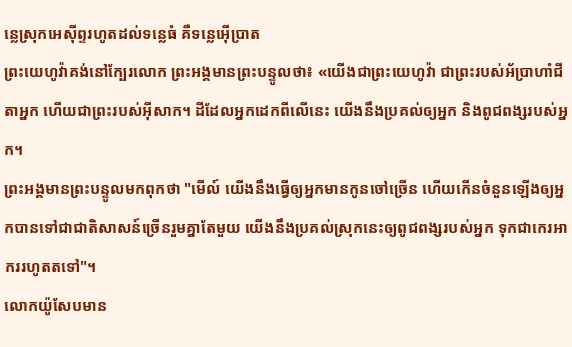ន្លេស្រុកអេស៊ីព្ទរហូតដល់ទន្លេធំ គឺទន្លេអ៊ើប្រាត
ព្រះយេហូវ៉ាគង់នៅក្បែរលោក ព្រះអង្គមានព្រះបន្ទូលថា៖ «យើងជាព្រះយេហូវ៉ា ជាព្រះរបស់អ័ប្រាហាំជីតាអ្នក ហើយជាព្រះរបស់អ៊ីសាក។ ដីដែលអ្នកដេកពីលើនេះ យើងនឹងប្រគល់ឲ្យអ្នក និងពូជពង្សរបស់អ្នក។
ព្រះអង្គមានព្រះបន្ទូលមកពុកថា "មើល៍ យើងនឹងធ្វើឲ្យអ្នកមានកូនចៅច្រើន ហើយកើនចំនួនឡើងឲ្យអ្នកបានទៅជាជាតិសាសន៍ច្រើនរួមគ្នាតែមួយ យើងនឹងប្រគល់ស្រុកនេះឲ្យពូជពង្សរបស់អ្នក ទុកជាកេរអាកររហូតតទៅ"។
លោកយ៉ូសែបមាន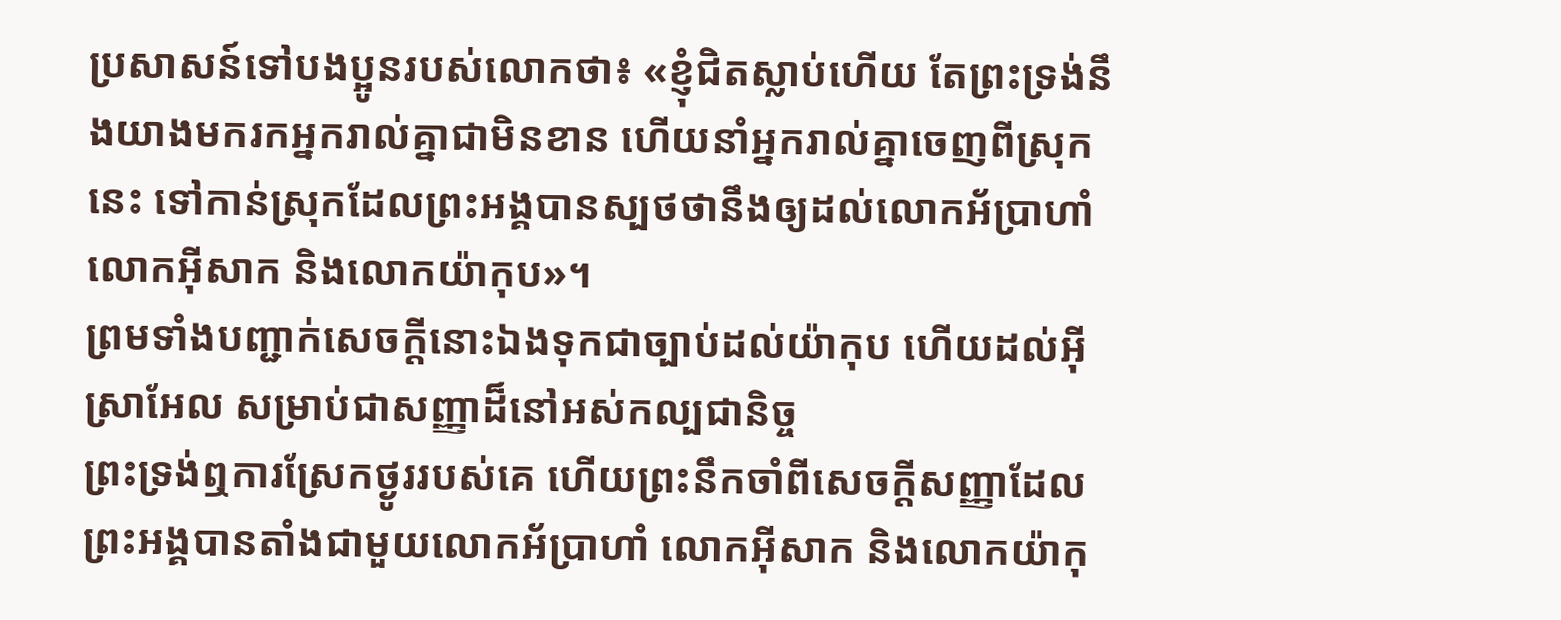ប្រសាសន៍ទៅបងប្អូនរបស់លោកថា៖ «ខ្ញុំជិតស្លាប់ហើយ តែព្រះទ្រង់នឹងយាងមករកអ្នករាល់គ្នាជាមិនខាន ហើយនាំអ្នករាល់គ្នាចេញពីស្រុកនេះ ទៅកាន់ស្រុកដែលព្រះអង្គបានស្បថថានឹងឲ្យដល់លោកអ័ប្រាហាំ លោកអ៊ីសាក និងលោកយ៉ាកុប»។
ព្រមទាំងបញ្ជាក់សេចក្ដីនោះឯងទុកជាច្បាប់ដល់យ៉ាកុប ហើយដល់អ៊ីស្រាអែល សម្រាប់ជាសញ្ញាដ៏នៅអស់កល្បជានិច្ច
ព្រះទ្រង់ឮការស្រែកថ្ងូររបស់គេ ហើយព្រះនឹកចាំពីសេចក្ដីសញ្ញាដែលព្រះអង្គបានតាំងជាមួយលោកអ័ប្រាហាំ លោកអ៊ីសាក និងលោកយ៉ាកុ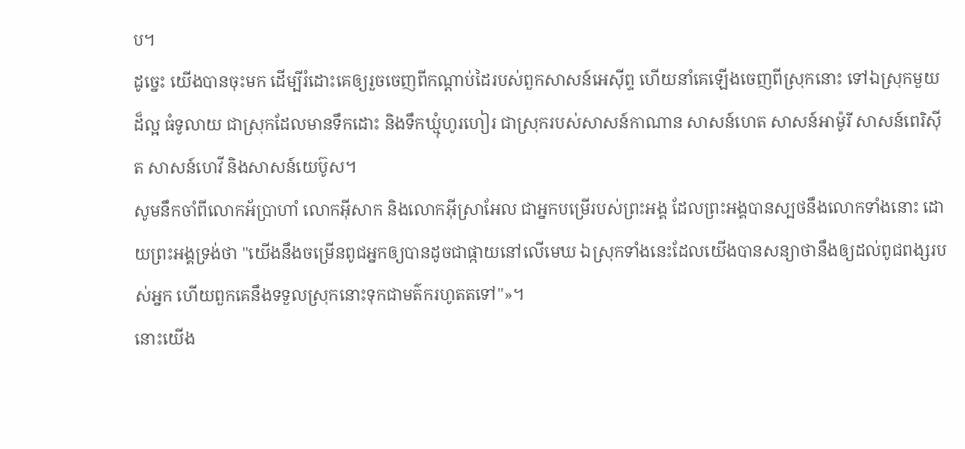ប។
ដូច្នេះ យើងបានចុះមក ដើម្បីរំដោះគេឲ្យរួចចេញពីកណ្ដាប់ដៃរបស់ពួកសាសន៍អេស៊ីព្ទ ហើយនាំគេឡើងចេញពីស្រុកនោះ ទៅឯស្រុកមួយដ៏ល្អ ធំទូលាយ ជាស្រុកដែលមានទឹកដោះ និងទឹកឃ្មុំហូរហៀរ ជាស្រុករបស់សាសន៍កាណាន សាសន៍ហេត សាសន៍អាម៉ូរី សាសន៍ពេរិស៊ីត សាសន៍ហេវី និងសាសន៍យេប៊ូស។
សូមនឹកចាំពីលោកអ័ប្រាហាំ លោកអ៊ីសាក និងលោកអ៊ីស្រាអែល ជាអ្នកបម្រើរបស់ព្រះអង្គ ដែលព្រះអង្គបានស្បថនឹងលោកទាំងនោះ ដោយព្រះអង្គទ្រង់ថា "យើងនឹងចម្រើនពូជអ្នកឲ្យបានដូចជាផ្កាយនៅលើមេឃ ឯស្រុកទាំងនេះដែលយើងបានសន្យាថានឹងឲ្យដល់ពូជពង្សរបស់អ្នក ហើយពួកគេនឹងទទួលស្រុកនោះទុកជាមត៌ករហូតតទៅ"»។
នោះយើង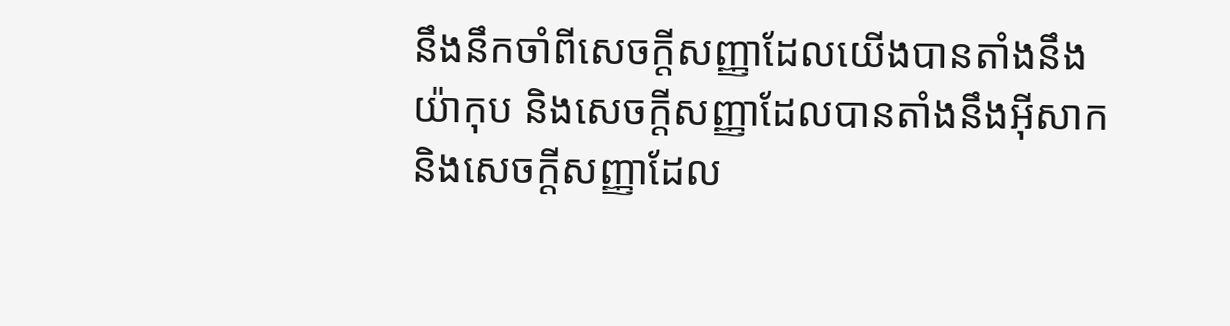នឹងនឹកចាំពីសេចក្ដីសញ្ញាដែលយើងបានតាំងនឹងយ៉ាកុប និងសេចក្ដីសញ្ញាដែលបានតាំងនឹងអ៊ីសាក និងសេចក្ដីសញ្ញាដែល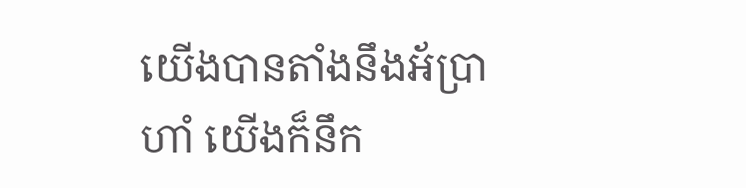យើងបានតាំងនឹងអ័ប្រាហាំ យើងក៏នឹក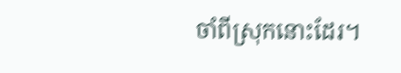ចាំពីស្រុកនោះដែរ។